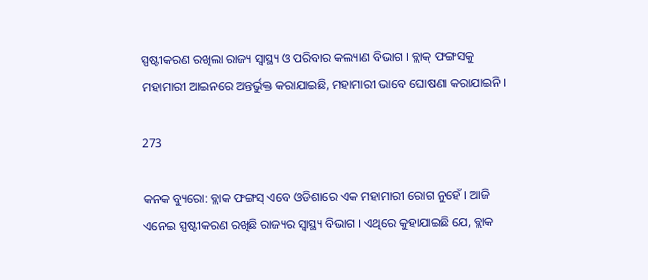ସ୍ପଷ୍ଟୀକରଣ ରଖିଲା ରାଜ୍ୟ ସ୍ୱାସ୍ଥ୍ୟ ଓ ପରିବାର କଲ୍ୟାଣ ବିଭାଗ । ବ୍ଲାକ୍ ଫଙ୍ଗସକୁ ମହାମାରୀ ଆଇନରେ ଅନ୍ତର୍ଭୁକ୍ତ କରାଯାଇଛି, ମହାମାରୀ ଭାବେ ଘୋଷଣା କରାଯାଇନି ।

273

କନକ ବ୍ୟୁରୋ: ବ୍ଲାକ ଫଙ୍ଗସ୍ ଏବେ ଓଡିଶାରେ ଏକ ମହାମାରୀ ରୋଗ ନୁହେଁ । ଆଜି ଏନେଇ ସ୍ପଷ୍ଟୀକରଣ ରଖିଛି ରାଜ୍ୟର ସ୍ୱାସ୍ଥ୍ୟ ବିଭାଗ । ଏଥିରେ କୁହାଯାଇଛି ଯେ, ବ୍ଲାକ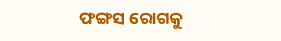ଫଙ୍ଗସ ରୋଗକୁ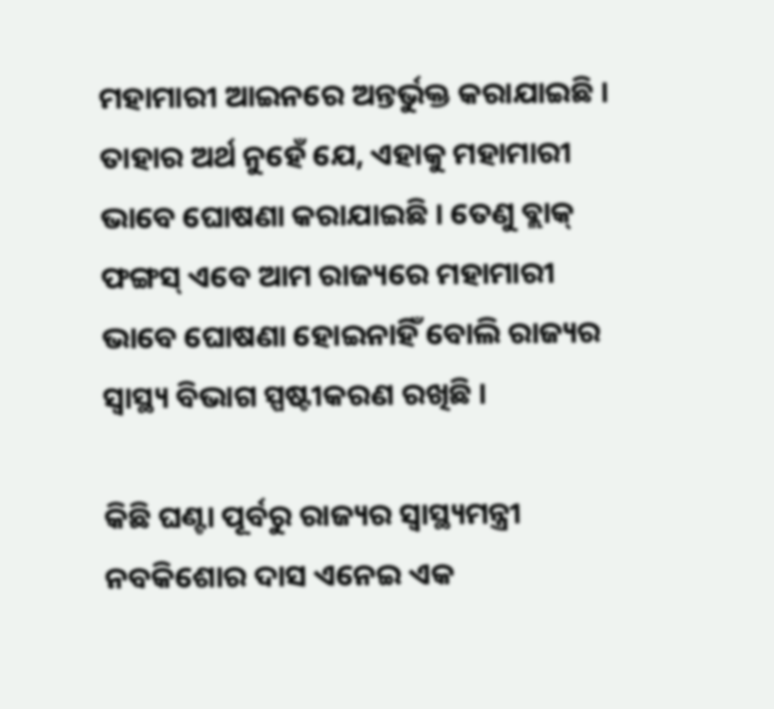ମହାମାରୀ ଆଇନରେ ଅନ୍ତର୍ଭୁକ୍ତ କରାଯାଇଛି । ତାହାର ଅର୍ଥ ନୁହେଁ ଯେ, ଏହାକୁ ମହାମାରୀ ଭାବେ ଘୋଷଣା କରାଯାଇଛି । ତେଣୁ ବ୍ଲାକ୍ ଫଙ୍ଗସ୍ ଏବେ ଆମ ରାଜ୍ୟରେ ମହାମାରୀ ଭାବେ ଘୋଷଣା ହୋଇନାହିଁ ବୋଲି ରାଜ୍ୟର ସ୍ୱାସ୍ଥ୍ୟ ବିଭାଗ ସ୍ପଷ୍ଟୀକରଣ ରଖିଛି ।

କିଛି ଘଣ୍ଟା ପୂର୍ବରୁ ରାଜ୍ୟର ସ୍ୱାସ୍ଥ୍ୟମନ୍ତ୍ରୀ ନବକିଶୋର ଦାସ ଏନେଇ ଏକ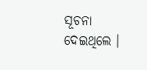ସୂଚନା ଦେଇଥିଲେ ।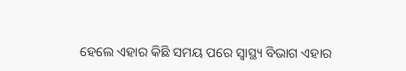ହେଲେ ଏହାର କିଛି ସମୟ ପରେ ସ୍ୱାସ୍ଥ୍ୟ ବିଭାଗ ଏହାର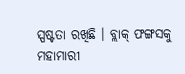ସ୍ପଷ୍ଟତା ରଖିଛି । ବ୍ଲାକ୍ ଫଙ୍ଗସକୁ ମହାମାରୀ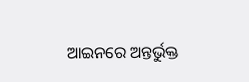ଆଇନରେ ଅନ୍ତର୍ଭୁକ୍ତ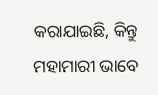କରାଯାଇଛି, କିନ୍ତୁ ମହାମାରୀ ଭାବେ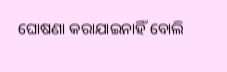ଘୋଷଣା କରାଯାଇନାହିଁ ବୋଲି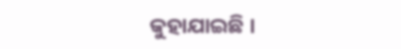କୁହାଯାଇଛି ।